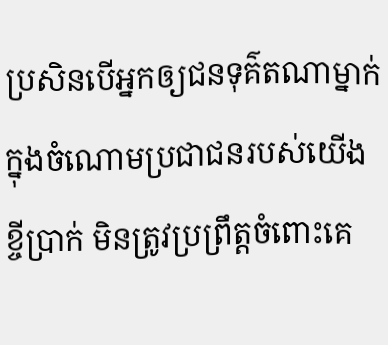ប្រសិនបើអ្នកឲ្យជនទុគ៌តណាម្នាក់ ក្នុងចំណោមប្រជាជនរបស់យើងខ្ចីប្រាក់ មិនត្រូវប្រព្រឹត្តចំពោះគេ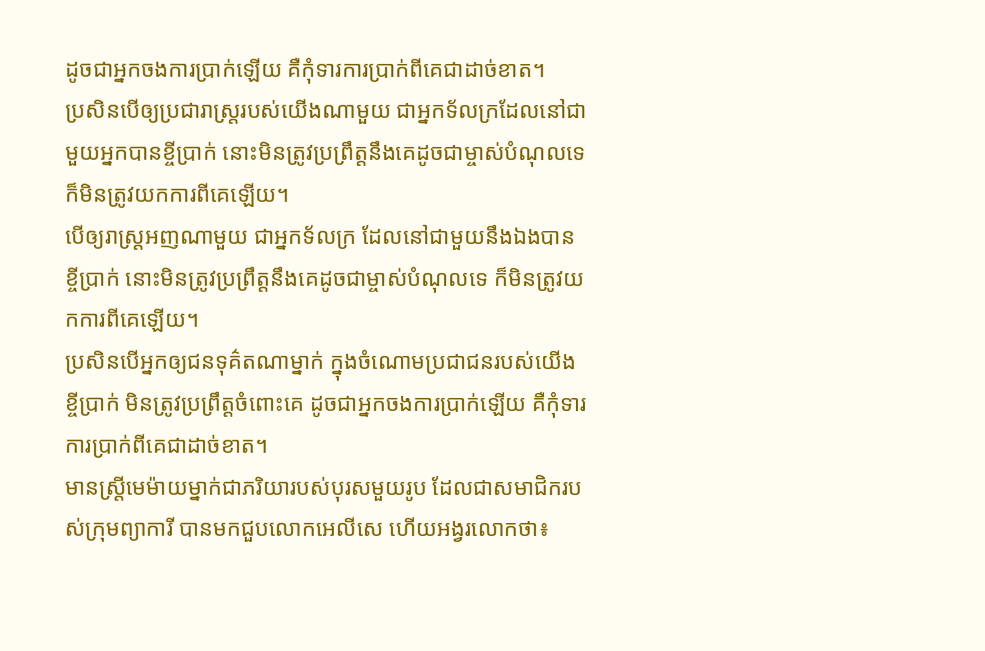ដូចជាអ្នកចងការប្រាក់ឡើយ គឺកុំទារការប្រាក់ពីគេជាដាច់ខាត។
ប្រសិនបើឲ្យប្រជារាស្ត្ររបស់យើងណាមួយ ជាអ្នកទ័លក្រដែលនៅជាមួយអ្នកបានខ្ចីប្រាក់ នោះមិនត្រូវប្រព្រឹត្តនឹងគេដូចជាម្ចាស់បំណុលទេ ក៏មិនត្រូវយកការពីគេឡើយ។
បើឲ្យរាស្ត្រអញណាមួយ ជាអ្នកទ័លក្រ ដែលនៅជាមួយនឹងឯងបានខ្ចីប្រាក់ នោះមិនត្រូវប្រព្រឹត្តនឹងគេដូចជាម្ចាស់បំណុលទេ ក៏មិនត្រូវយកការពីគេឡើយ។
ប្រសិនបើអ្នកឲ្យជនទុគ៌តណាម្នាក់ ក្នុងចំណោមប្រជាជនរបស់យើងខ្ចីប្រាក់ មិនត្រូវប្រព្រឹត្តចំពោះគេ ដូចជាអ្នកចងការប្រាក់ឡើយ គឺកុំទារការប្រាក់ពីគេជាដាច់ខាត។
មានស្ត្រីមេម៉ាយម្នាក់ជាភរិយារបស់បុរសមួយរូប ដែលជាសមាជិករបស់ក្រុមព្យាការី បានមកជួបលោកអេលីសេ ហើយអង្វរលោកថា៖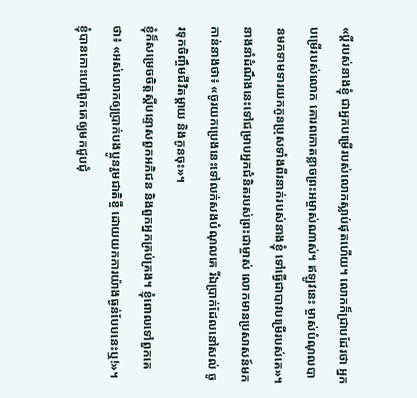«ប្ដីរបស់នាងខ្ញុំ ជាអ្នកបម្រើរបស់លោកស្លាប់ផុតហើយ។ លោកក៏ជ្រាបដែរថា អ្នកបម្រើរបស់លោក គោរពកោតខ្លាចព្រះអម្ចាស់ណាស់។ ឥឡូវនេះ ម្ចាស់បំណុលបានមកទាមទារយកកូនប្រុសទាំងពីរនាក់របស់នាងខ្ញុំ ទៅធ្វើជាបាវបម្រើរបស់គេ»។
នាងនាំដំណឹងនេះទៅជម្រាបអ្នកជំនិតរបស់ព្រះជាម្ចាស់ លោកមានប្រសាសន៍មកកាន់នាងថា៖ «ចូរយកប្រេងនេះទៅលក់សងបំណុលគេ រីឯប្រាក់ដែលនៅសល់ ចូរទុកចិញ្ចឹមជីវិតម្ដាយ និងកូនចុះ»។
ខ្ញុំក៏សម្រេចចិត្តស្ដីបន្ទោសពួកអភិជន និងពួកអ្នកគ្រប់គ្រង។ ខ្ញុំពោលទៅពួកគេថា៖ «អស់លោកឲ្យប្រាក់បងប្អូនរួមជាតិខ្ចី ដោយយកការយ៉ាងធ្ងន់បែបនេះឬ!»។ ខ្ញុំបានកោះហៅពួកគេឲ្យមកជួបជុំ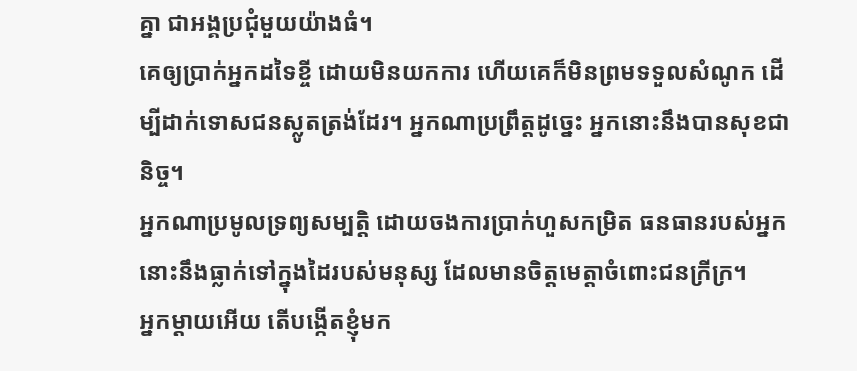គ្នា ជាអង្គប្រជុំមួយយ៉ាងធំ។
គេឲ្យប្រាក់អ្នកដទៃខ្ចី ដោយមិនយកការ ហើយគេក៏មិនព្រមទទួលសំណូក ដើម្បីដាក់ទោសជនស្លូតត្រង់ដែរ។ អ្នកណាប្រព្រឹត្តដូច្នេះ អ្នកនោះនឹងបានសុខជានិច្ច។
អ្នកណាប្រមូលទ្រព្យសម្បត្តិ ដោយចងការប្រាក់ហួសកម្រិត ធនធានរបស់អ្នកនោះនឹងធ្លាក់ទៅក្នុងដៃរបស់មនុស្ស ដែលមានចិត្តមេត្តាចំពោះជនក្រីក្រ។
អ្នកម្ដាយអើយ តើបង្កើតខ្ញុំមក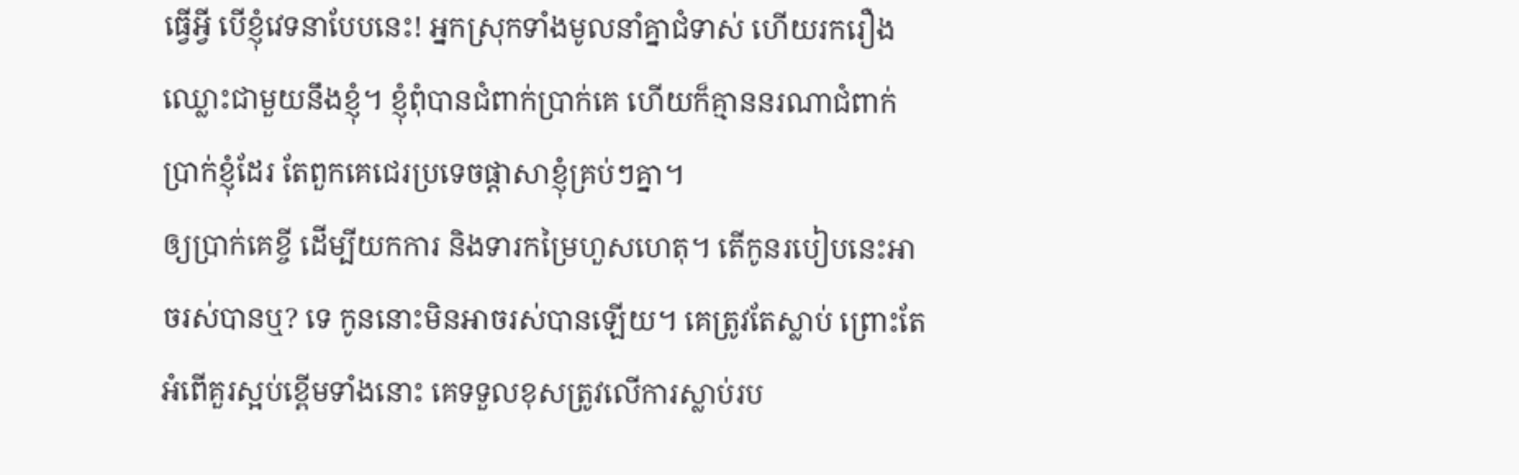ធ្វើអ្វី បើខ្ញុំវេទនាបែបនេះ! អ្នកស្រុកទាំងមូលនាំគ្នាជំទាស់ ហើយរករឿងឈ្លោះជាមួយនឹងខ្ញុំ។ ខ្ញុំពុំបានជំពាក់ប្រាក់គេ ហើយក៏គ្មាននរណាជំពាក់ប្រាក់ខ្ញុំដែរ តែពួកគេជេរប្រទេចផ្ដាសាខ្ញុំគ្រប់ៗគ្នា។
ឲ្យប្រាក់គេខ្ចី ដើម្បីយកការ និងទារកម្រៃហួសហេតុ។ តើកូនរបៀបនេះអាចរស់បានឬ? ទេ កូននោះមិនអាចរស់បានឡើយ។ គេត្រូវតែស្លាប់ ព្រោះតែអំពើគួរស្អប់ខ្ពើមទាំងនោះ គេទទួលខុសត្រូវលើការស្លាប់រប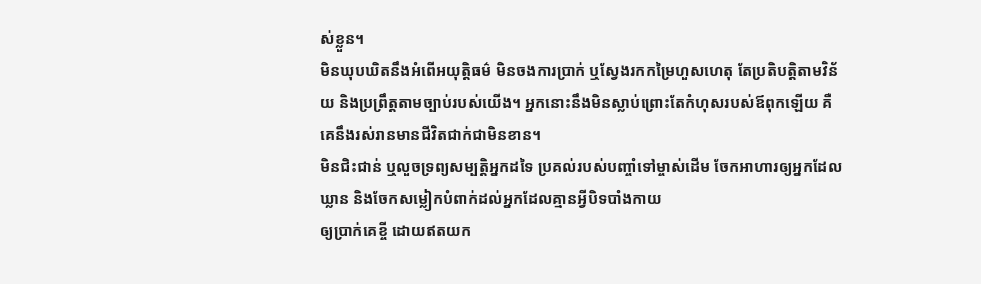ស់ខ្លួន។
មិនឃុបឃិតនឹងអំពើអយុត្តិធម៌ មិនចងការប្រាក់ ឬស្វែងរកកម្រៃហួសហេតុ តែប្រតិបត្តិតាមវិន័យ និងប្រព្រឹត្តតាមច្បាប់របស់យើង។ អ្នកនោះនឹងមិនស្លាប់ព្រោះតែកំហុសរបស់ឪពុកឡើយ គឺគេនឹងរស់រានមានជីវិតជាក់ជាមិនខាន។
មិនជិះជាន់ ឬលួចទ្រព្យសម្បត្តិអ្នកដទៃ ប្រគល់របស់បញ្ចាំទៅម្ចាស់ដើម ចែកអាហារឲ្យអ្នកដែលឃ្លាន និងចែកសម្លៀកបំពាក់ដល់អ្នកដែលគ្មានអ្វីបិទបាំងកាយ
ឲ្យប្រាក់គេខ្ចី ដោយឥតយក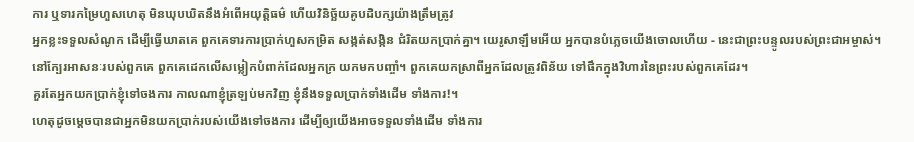ការ ឬទារកម្រៃហួសហេតុ មិនឃុបឃិតនឹងអំពើអយុត្តិធម៌ ហើយវិនិច្ឆ័យគូបដិបក្សយ៉ាងត្រឹមត្រូវ
អ្នកខ្លះទទួលសំណូក ដើម្បីធ្វើឃាតគេ ពួកគេទារការប្រាក់ហួសកម្រិត សង្កត់សង្កិន ជំរិតយកប្រាក់គ្នា។ យេរូសាឡឹមអើយ អ្នកបានបំភ្លេចយើងចោលហើយ - នេះជាព្រះបន្ទូលរបស់ព្រះជាអម្ចាស់។
នៅក្បែរអាសនៈរបស់ពួកគេ ពួកគេដេកលើសម្លៀកបំពាក់ដែលអ្នកក្រ យកមកបញ្ចាំ។ ពួកគេយកស្រាពីអ្នកដែលត្រូវពិន័យ ទៅផឹកក្នុងវិហារនៃព្រះរបស់ពួកគេដែរ។
គួរតែអ្នកយកប្រាក់ខ្ញុំទៅចងការ កាលណាខ្ញុំត្រឡប់មកវិញ ខ្ញុំនឹងទទួលប្រាក់ទាំងដើម ទាំងការ!។
ហេតុដូចម្ដេចបានជាអ្នកមិនយកប្រាក់របស់យើងទៅចងការ ដើម្បីឲ្យយើងអាចទទួលទាំងដើម ទាំងការ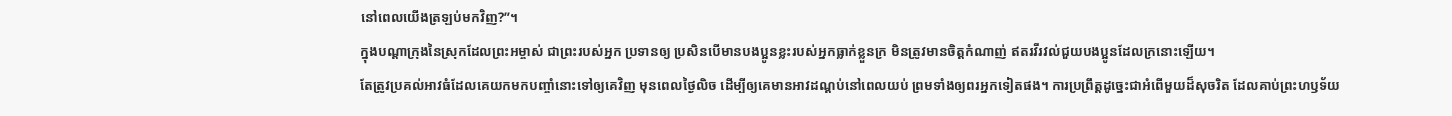នៅពេលយើងត្រឡប់មកវិញ?”។
ក្នុងបណ្ដាក្រុងនៃស្រុកដែលព្រះអម្ចាស់ ជាព្រះរបស់អ្នក ប្រទានឲ្យ ប្រសិនបើមានបងប្អូនខ្លះរបស់អ្នកធ្លាក់ខ្លួនក្រ មិនត្រូវមានចិត្តកំណាញ់ ឥតរវីរវល់ជួយបងប្អូនដែលក្រនោះឡើយ។
តែត្រូវប្រគល់អាវធំដែលគេយកមកបញ្ចាំនោះទៅឲ្យគេវិញ មុនពេលថ្ងៃលិច ដើម្បីឲ្យគេមានអាវដណ្ដប់នៅពេលយប់ ព្រមទាំងឲ្យពរអ្នកទៀតផង។ ការប្រព្រឹត្តដូច្នេះជាអំពើមួយដ៏សុចរិត ដែលគាប់ព្រះហឫទ័យ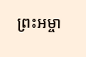ព្រះអម្ចា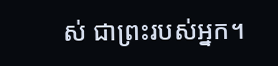ស់ ជាព្រះរបស់អ្នក។